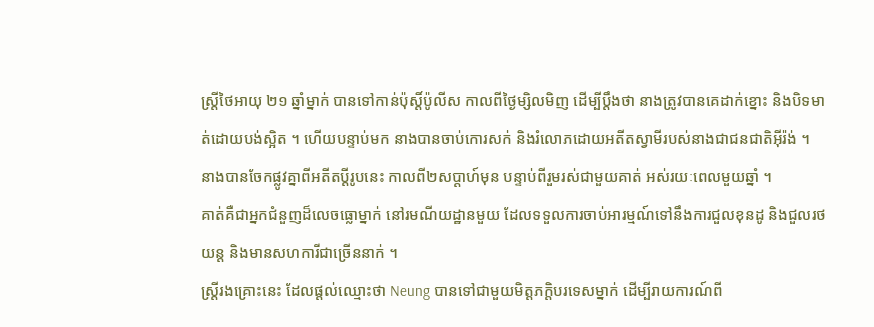ស្ត្រីថៃអាយុ ២១ ឆ្នាំម្នាក់ បានទៅកាន់ប៉ុស្តិ៍ប៉ូលីស កាលពីថ្ងៃម្សិលមិញ ដើម្បីប្តឹងថា នាងត្រូវបានគេដាក់ខ្នោះ និងបិទមាត់ដោយបង់ស្អិត ។ ហើយបន្ទាប់មក នាងបានចាប់កោរសក់ និងរំលោភដោយអតីតស្វាមីរបស់នាងជាជនជាតិអ៊ីរ៉ង់ ។
នាងបានចែកផ្លូវគ្នាពីអតីតប្តីរូបនេះ កាលពី២សប្តាហ៍មុន បន្ទាប់ពីរួមរស់ជាមួយគាត់ អស់រយៈពេលមួយឆ្នាំ ។
គាត់គឺជាអ្នកជំនួញដ៏លេចធ្លោម្នាក់ នៅរមណីយដ្ឋានមួយ ដែលទទួលការចាប់អារម្មណ៍ទៅនឹងការជួលខុនដូ និងជួលរថយន្ត និងមានសហការីជាច្រើននាក់ ។
ស្ត្រីរងគ្រោះនេះ ដែលផ្តល់ឈ្មោះថា Neung បានទៅជាមួយមិត្តភក្តិបរទេសម្នាក់ ដើម្បីរាយការណ៍ពី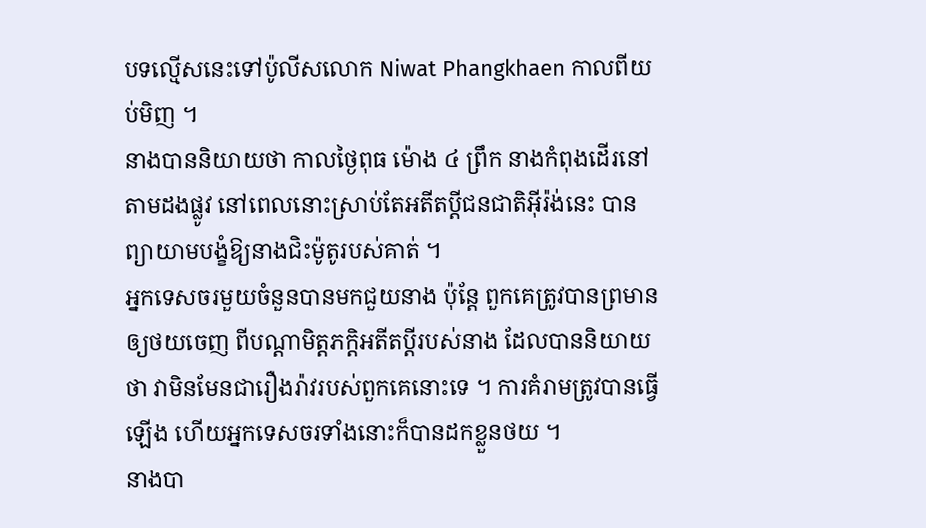បទល្មើសនេះទៅប៉ូលីសលោក Niwat Phangkhaen កាលពីយប់មិញ ។
នាងបាននិយាយថា កាលថ្ងៃពុធ ម៉ោង ៤ ព្រឹក នាងកំពុងដើរនៅតាមដងផ្លូវ នៅពេលនោះស្រាប់តែអតីតប្តីជនជាតិអ៊ីរ៉ង់នេះ បានព្យាយាមបង្ខំឱ្យនាងជិះម៉ូតូរបស់គាត់ ។
អ្នកទេសចរមួយចំនួនបានមកជួយនាង ប៉ុន្តែ ពួកគេត្រូវបានព្រមានឲ្យថយចេញ ពីបណ្តាមិត្តភក្តិអតីតប្តីរបស់នាង ដែលបាននិយាយថា វាមិនមែនជារឿងរ៉ាវរបស់ពួកគេនោះទេ ។ ការគំរាមត្រូវបានធ្វើឡើង ហើយអ្នកទេសចរទាំងនោះក៏បានដកខ្លួនថយ ។
នាងបា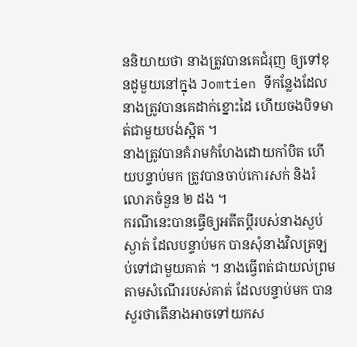ននិយាយថា នាងត្រូវបានគេជំរុញ ឲ្យទៅខុនដូមួយនៅក្នុង Jomtien ទីកន្លែងដែលនាងត្រូវបានគេដាក់ខ្នោះដៃ ហើយចងបិទមាត់ជាមួយបង់ស្អិត ។
នាងត្រូវបានគំរាមកំហែងដោយកាំបិត ហើយបន្ទាប់មក ត្រូវបានចាប់កោរសក់ និងរំលោភចំនួន ២ ដង ។
ករណីនេះបានធ្វើឲ្យអតីតប្តីរបស់នាងស្ងប់ស្ងាត់ ដែលបន្ទាប់មក បានសុំនាងវិលត្រឡប់ទៅជាមួយគាត់ ។ នាងធ្វើពត់ជាយល់ព្រមតាមសំណើររបស់គាត់ ដែលបន្ទាប់មក បានសួរថាតើនាងអាចទៅយកស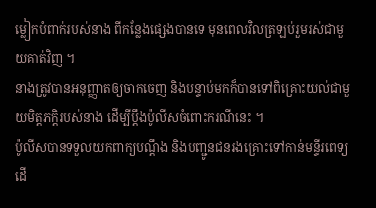ម្លៀកបំពាក់របស់នាង ពីកន្លែងផ្សេងបានទេ មុនពេលវិលត្រឡប់រួមរស់ជាមួយគាត់វិញ ។
នាងត្រូវបានអនុញ្ញាតឲ្យចាកចេញ និងបន្ទាប់មកក៏បានទៅពិគ្រោះយល់ជាមួយមិត្តភក្តិរបស់នាង ដើម្បីប្តឹងប៉ូលីសចំពោះករណីនេះ ។
ប៉ូលីសបានទទួលយកពាក្យបណ្តឹង និងបញ្ជូនជនរងគ្រោះទៅកាន់មន្ទីរពេទ្យ ដើ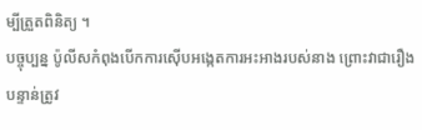ម្បីត្រួតពិនិត្យ ។
បច្ចុប្បន្ន ប៉ូលីសកំពុងបើកការស៊ើបអង្កេតការអះអាងរបស់នាង ព្រោះវាជារឿងបន្ទាន់ត្រូវ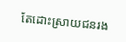តែដោះស្រាយជនរង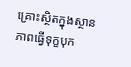គ្រោះស្ថិតក្នុងស្ថានភាពធ្វើទុក្ខបុក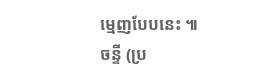ម្មេញបែបនេះ ៕ ចន្ទី (ប្រ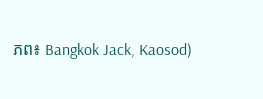ភព៖ Bangkok Jack, Kaosod)